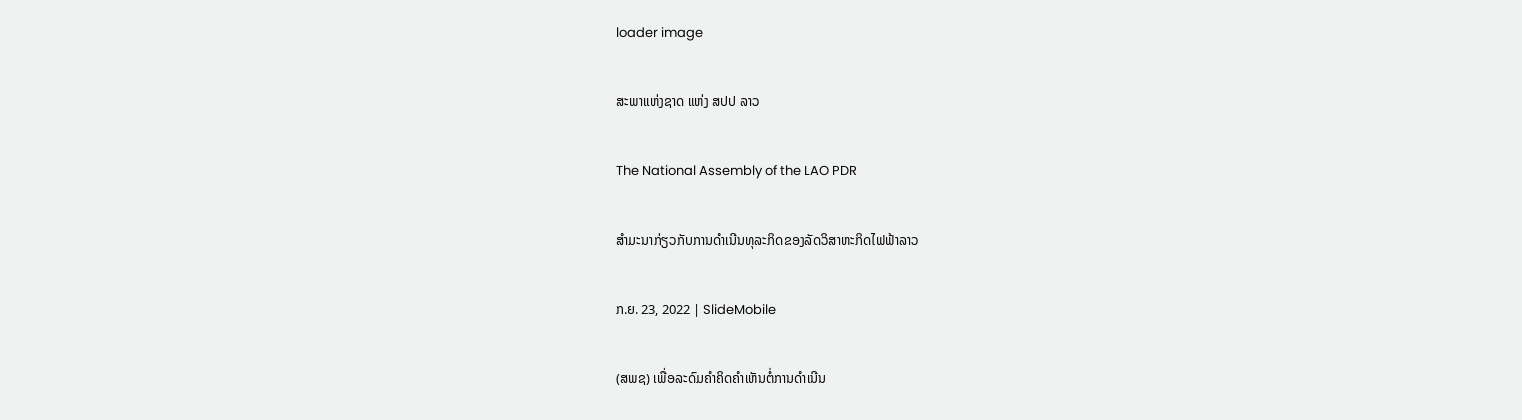loader image

ສະພາແຫ່ງຊາດ ແຫ່ງ ສປປ ລາວ

The National Assembly of the LAO PDR

ສໍາມະນາກ່ຽວກັບການດໍາເນີນທຸລະກິດຂອງລັດວິສາຫະກິດໄຟຟ້າລາວ

ກ.ຍ. 23, 2022 | SlideMobile

(ສພຊ) ເພື່ອລະດົມຄຳຄິດຄຳເຫັນຕໍ່ການດຳເນີນ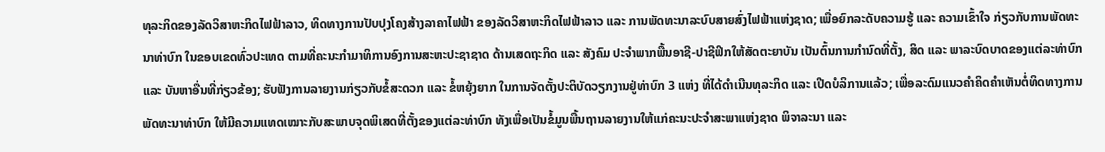ທຸລະກິດຂອງລັດວິສາຫະກິດໄຟຟ້າລາວ, ທິດທາງການປັບປຸງໂຄງສ້າງລາຄາໄຟຟ້າ ຂອງລັດວິສາຫະກິດໄຟຟ້າລາວ ແລະ ການພັດທະນາລະບົບສາຍສົ່ງໄຟຟ້າແຫ່ງຊາດ; ເພື່ອຍົກລະດັບຄວາມຮູ້ ແລະ ຄວາມເຂົ້າໃຈ ກ່ຽວກັບການພັດທະນາທ່າບົກ ໃນຂອບເຂດທົ່ວປະເທດ ຕາມທີ່ຄະນະກຳມາທິການອົງການສະຫະປະຊາຊາດ ດ້ານເສດຖະກິດ ແລະ ສັງຄົມ ປະຈຳພາກພື້ນອາຊີ-ປາຊີຟິກໃຫ້ສັດຕະຍາບັນ ເປັນຕົ້ນການກຳນົດທີ່ຕັ້ງ, ສິດ ແລະ ພາລະບົດບາດຂອງແຕ່ລະທ່າບົກ ແລະ ບັນຫາອື່ນທີ່ກ່ຽວຂ້ອງ; ຮັບຟັງການລາຍງານກ່ຽວກັບຂໍ້ສະດວກ ແລະ ຂໍ້ຫຍຸ້ງຍາກ ໃນການຈັດຕັ້ງປະຕິບັດວຽກງານຢູ່ທ່າບົກ 3 ແຫ່ງ ທີ່ໄດ້ດຳເນີນທຸລະກິດ ແລະ ເປີດບໍລິການແລ້ວ; ເພື່ອລະດົມແນວຄຳຄິດຄຳເຫັນຕໍ່ທິດທາງການພັດທະນາທ່າບົກ ໃຫ້ມີຄວາມແທດເໝາະກັບສະພາບຈຸດພິເສດທີ່ຕັ້ງຂອງແຕ່ລະທ່າບົກ ທັງເພື່ອເປັນຂໍ້ມູນພື້ນຖານລາຍງານໃຫ້ແກ່ຄະນະປະຈຳສະພາແຫ່ງຊາດ ພິຈາລະນາ ແລະ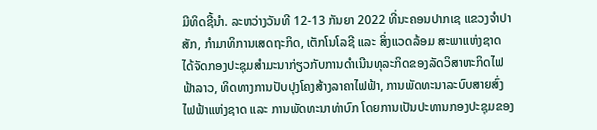ມີທິດຊີ້ນຳ. ລະຫວ່າງວັນທີ 12-13 ກັນຍາ 2022 ທີ່ນະຄອນປາກເຊ ແຂວງຈໍາປາສັກ, ກໍາມາທິການເສດຖະກິດ, ເຕັກໂນໂລຊີ ແລະ ສິ່ງແວດລ້ອມ ສະພາແຫ່ງຊາດ ໄດ້ຈັດກອງປະຊຸມສຳມະນາກ່ຽວກັບການດຳເນີນທຸລະກິດຂອງລັດວິສາຫະກິດໄຟຟ້າລາວ, ທິດທາງການປັບປຸງໂຄງສ້າງລາຄາໄຟຟ້າ, ການພັດທະນາລະບົບສາຍສົ່ງໄຟຟ້າແຫ່ງຊາດ ແລະ ການພັດທະນາທ່າບົກ ໂດຍການເປັນປະທານກອງປະຊຸມຂອງ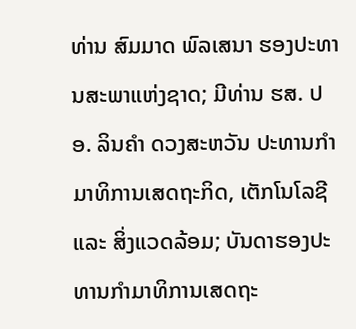ທ່ານ ສົມມາດ ພົລເສນາ ຮອງປະທານສະພາແຫ່ງຊາດ; ມີທ່ານ ຮສ. ປອ. ລິນຄໍາ ດວງສະຫວັນ ປະທານກໍາມາທິການເສດຖະກິດ, ເຕັກໂນໂລຊີ ແລະ ສິ່ງແວດລ້ອມ; ບັນດາຮອງປະທານກໍາມາທິການເສດຖະ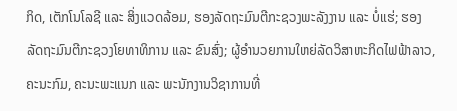ກິດ, ເຕັກໂນໂລຊີ ແລະ ສິ່ງແວດລ້ອມ, ຮອງລັດຖະມົນຕີກະຊວງພະລັງງານ ແລະ ບໍ່ແຮ່; ຮອງລັດຖະມົນຕີກະຊວງໂຍທາທິການ ແລະ ຂົນສົ່ງ; ຜູ້ອຳນວຍການໃຫຍ່ລັດວິສາຫະກິດໄຟຟ້າລາວ, ຄະນະກົມ, ຄະນະພະແນກ ແລະ ພະນັກງານວິຊາການທີ່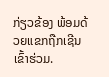ກ່ຽວຂ້ອງ ພ້ອມດ້ວຍແຂກຖືກເຊີນເຂົ້າຮ່ວມ.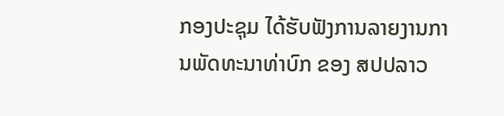ກອງປະຊຸມ ໄດ້ຮັບຟັງການລາຍງານການພັດທະນາທ່າບົກ ຂອງ ສປປລາວ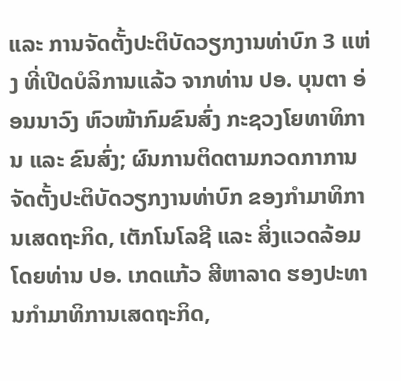ແລະ ການຈັດຕັ້ງປະຕິບັດວຽກງານທ່າບົກ 3 ແຫ່ງ ທີ່ເປີດບໍລິການແລ້ວ ຈາກທ່ານ ປອ. ບຸນຕາ ອ່ອນນາວົງ ຫົວໜ້າກົມຂົນສົ່ງ ກະຊວງໂຍທາທິການ ແລະ ຂົນສົ່ງ; ຜົນການຕິດຕາມກວດກາການຈັດຕັ້ງປະຕິບັດວຽກງານທ່າບົກ ຂອງກຳມາທິການເສດຖະກິດ, ເຕັກໂນໂລຊີ ແລະ ສິ່ງແວດລ້ອມ ໂດຍທ່ານ ປອ. ເກດແກ້ວ ສີຫາລາດ ຮອງປະທານກຳມາທິການເສດຖະກິດ,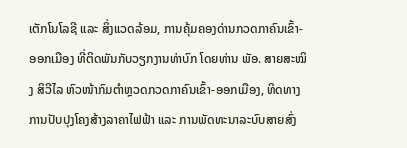ເຕັກໂນໂລຊີ ແລະ ສິ່ງແວດລ້ອມ, ການຄຸ້ມຄອງດ່ານກວດກາຄົນເຂົ້າ-ອອກເມືອງ ທີ່ຕິດພັນກັບວຽກງານທ່າບົກ ໂດຍທ່ານ ພັອ. ສາຍສະໝິງ ສິວີໄລ ຫົວໜ້າກົມຕຳຫຼວດກວດກາຄົນເຂົ້າ-ອອກເມືອງ, ທິດທາງການປັບປຸງໂຄງສ້າງລາຄາໄຟຟ້າ ແລະ ການພັດທະນາລະບົບສາຍສົ່ງ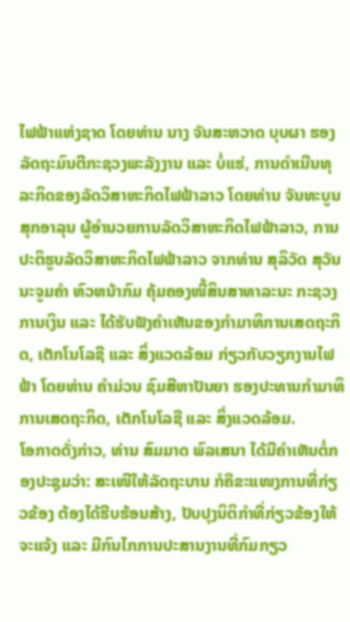ໄຟຟ້າແຫ່ງຊາດ ໂດຍທ່ານ ນາງ ຈັນສະຫວາດ ບຸບຜາ ຮອງລັດຖະມົນຕີກະຊວງພະລັງງານ ແລະ ບໍ່ແຮ່, ການດຳເນີນທຸລະກິດຂອງລັດວິສາຫະກິດໄຟຟ້າລາວ ໂດຍທ່ານ ຈັນທະບູນ ສຸກອາລຸນ ຜູ້ອຳນວຍການລັດວິສາຫະກິດໄຟຟ້າລາວ, ການປະຕິຮູບລັດວິສາຫະກິດໄຟຟ້າລາວ ຈາກທ່ານ ສຸລິວັດ ສຸວັນນະຈູມຄຳ ຫົວຫນ້າກົມ ຄຸ້ມຄອງໜີ້ສິນສາທາລະນະ ກະຊວງການເງິນ ແລະ ໄດ້ຮັບຟັງຄຳເຫັນຂອງກໍາມາທິການເສດຖະກິດ, ເຕັກໂນໂລຊີ ແລະ ສິ່ງແວດລ້ອມ ກ່ຽວກັບວຽກງານໄຟຟ້າ ໂດຍທ່ານ ຄຳມ່ວນ ຊົມສີຫາປັນຍາ ຮອງປະທານກໍາມາທິການເສດຖະກິດ, ເຕັກໂນໂລຊີ ແລະ ສິ່ງແວດລ້ອມ.
ໂອກາດດັ່ງກ່າວ, ທ່ານ ສົມມາດ ພົລເສນາ ໄດ້ມີຄໍາເຫັນຕໍ່ກອງປະຊຸມວ່າ: ສະເໜີໃຫ້ລັດຖະບານ ກໍຄືຂະແໜງການທີ່ກ່ຽວຂ້ອງ ຕ້ອງໄດ້ຮີບຮ້ອນສ້າງ, ປັບປຸງນິຕິກໍາທີ່ກ່ຽວຂ້ອງໃຫ້ຈະແຈ້ງ ແລະ ມີກົນໄກການປະສານງານທີ່ກົມກຽວ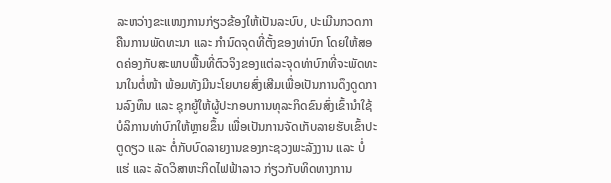ລະຫວ່າງຂະແໜງການກ່ຽວຂ້ອງໃຫ້ເປັນລະບົບ, ປະເມີນກວດກາຄືນການພັດທະນາ ແລະ ກຳນົດຈຸດທີ່ຕັ້ງຂອງທ່າບົກ ໂດຍໃຫ້ສອດຄ່ອງກັບສະພາບພື້ນທີ່ຕົວຈິງຂອງແຕ່ລະຈຸດທ່າບົກທີ່ຈະພັດທະນາໃນຕໍ່ໜ້າ ພ້ອມທັງມີນະໂຍບາຍສົ່ງເສີມເພື່ອເປັນການດຶງດູດການລົງທຶນ ແລະ ຊຸກຍູ້ໃຫ້ຜູ້ປະກອບການທຸລະກິດຂົນສົ່ງເຂົ້ານໍາໃຊ້ບໍລິການທ່າບົກໃຫ້ຫຼາຍຂຶ້ນ ເພື່ອເປັນການຈັດເກັບລາຍຮັບເຂົ້າປະຕູດຽວ ແລະ ຕໍ່ກັບບົດລາຍງານຂອງກະຊວງພະລັງງານ ແລະ ບໍ່ແຮ່ ແລະ ລັດວິສາຫະກິດໄຟຟ້າລາວ ກ່ຽວກັບທິດທາງການ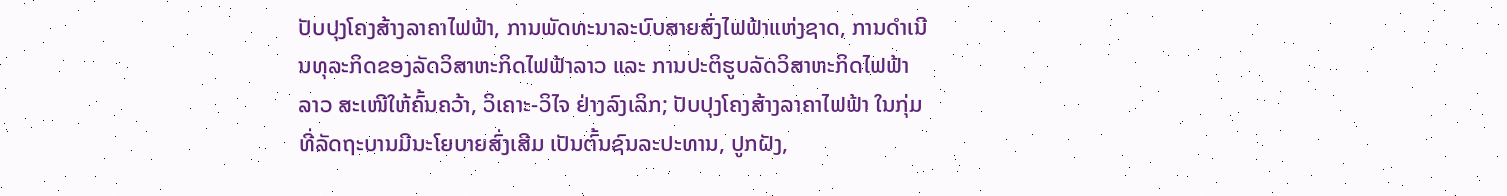ປັບປຸງໂຄງສ້າງລາຄາໄຟຟ້າ, ການພັດທະນາລະບົບສາຍສົ່ງໄຟຟ້າແຫ່ງຊາດ, ການດໍາເນີນທຸລະກິດຂອງລັດວິສາຫະກິດໄຟຟ້າລາວ ແລະ ການປະຕິຮູບລັດວິສາຫະກິດໄຟຟ້າລາວ ສະເໜີໃຫ້ຄົ້ນຄວ້າ, ວິເຄາະ-ວິໄຈ ຢ່າງລົງເລິກ; ປັບປຸງໂຄງສ້າງລາຄາໄຟຟ້າ ໃນກຸ່ມທີ່ລັດຖະບານມີນະໂຍບາຍສົ່ງເສີມ ເປັນຕົ້ນຊົນລະປະທານ, ປູກຝັງ,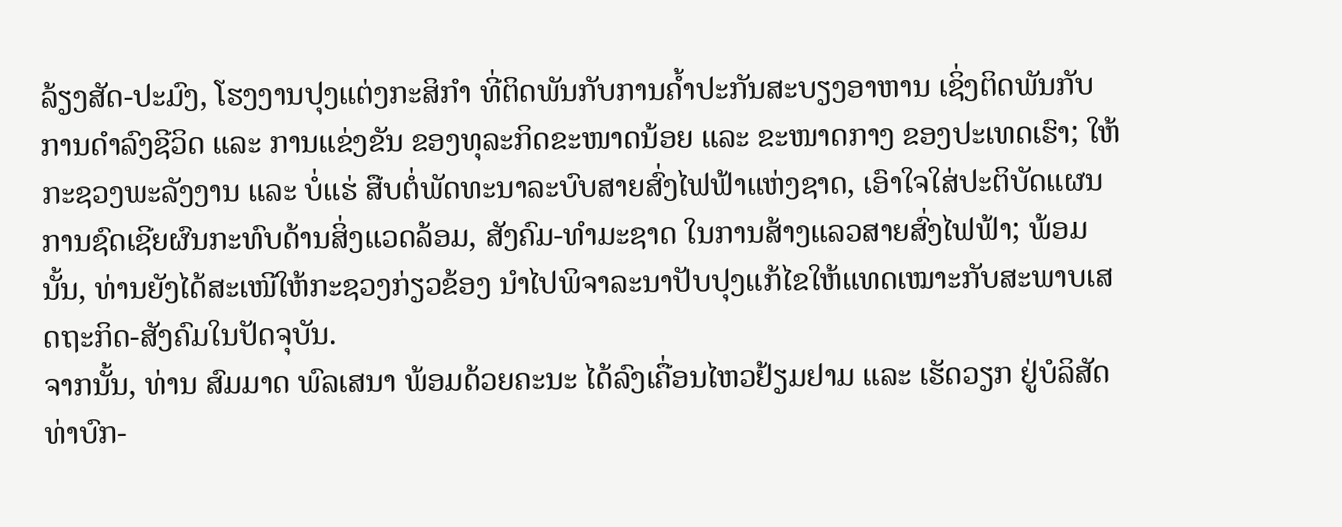ລ້ຽງສັດ-ປະມົງ, ໂຮງງານປຸງແຕ່ງກະສິກໍາ ທີ່ຕິດພັນກັບການຄໍ້າປະກັນສະບຽງອາຫານ ເຊິ່ງຕິດພັນກັບການດຳລົງຊີວິດ ແລະ ການແຂ່ງຂັນ ຂອງທຸລະກິດຂະໜາດນ້ອຍ ແລະ ຂະໜາດກາງ ຂອງປະເທດເຮົາ; ໃຫ້ກະຊວງພະລັງງານ ແລະ ບໍ່ແຮ່ ສືບຕໍ່ພັດທະນາລະບົບສາຍສົ່ງໄຟຟ້າແຫ່ງຊາດ, ເອົາໃຈໃສ່ປະຕິບັດແຜນການຊົດເຊີຍຜົນກະທົບດ້ານສິ່ງແວດລ້ອມ, ສັງຄົມ-ທໍາມະຊາດ ໃນການສ້າງແລວສາຍສົ່ງໄຟຟ້າ; ພ້ອມນັ້ນ, ທ່ານຍັງໄດ້ສະເໜີໃຫ້ກະຊວງກ່ຽວຂ້ອງ ນໍາໄປພິຈາລະນາປັບປຸງແກ້ໄຂໃຫ້ແທດເໝາະກັບສະພາບເສດຖະກິດ-ສັງຄົມໃນປັດຈຸບັນ.
ຈາກນັ້ນ, ທ່ານ ສົມມາດ ພົລເສນາ ພ້ອມດ້ວຍຄະນະ ໄດ້ລົງເຄື່ອນໄຫວຢ້ຽມຢາມ ແລະ ເຮັດວຽກ ຢູ່ບໍລິສັດ ທ່າບົກ-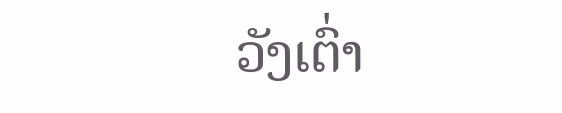ວັງເຕົ່າ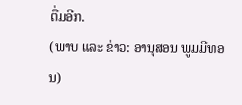ຕື່ມອີກ.
(ພາບ ແລະ ຂ່າວ: ອານຸສອນ ພູມມີທອນ)